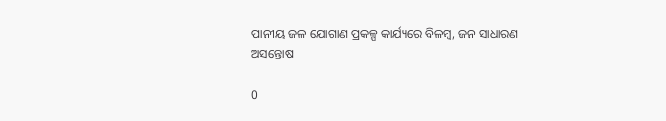ପାନୀୟ ଜଳ ଯୋଗାଣ ପ୍ରକଳ୍ପ କାର୍ଯ୍ୟରେ ବିଳମ୍ବ, ଜନ ସାଧାରଣ ଅସନ୍ତୋଷ

0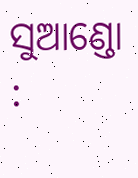ସୁଆଣ୍ଡୋ :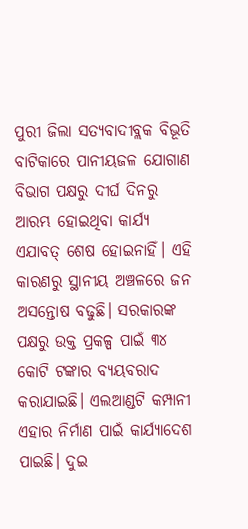ପୁରୀ ଜିଲା ସତ୍ୟବାଦୀବ୍ଲକ ବିଭୂତି ବାଟିକାରେ ପାନୀୟଜଳ ଯୋଗାଣ ବିଭାଗ ପକ୍ଷରୁ ଦୀର୍ଘ ଦିନରୁ ଆରମ୍ଭ ହୋଇଥିବା କାର୍ଯ୍ୟ ଏଯାବତ୍ ଶେଷ ହୋଇନାହିଁ। ଏହି କାରଣରୁ ସ୍ଥାନୀୟ ଅଞ୍ଚଳରେ ଜନ ଅସନ୍ତୋଷ ବଢୁଛି। ସରକାରଙ୍କ ପକ୍ଷରୁ ଉକ୍ତ ପ୍ରକଳ୍ପ ପାଇଁ ୩୪ କୋଟି ଟଙ୍କାର ବ୍ୟୟବରାଦ କରାଯାଇଛି। ଏଲଆଣ୍ଡଟି କମ୍ପାନୀ ଏହାର ନିର୍ମାଣ ପାଇଁ କାର୍ଯ୍ୟାଦେଶ ପାଇଛି। ଦୁଇ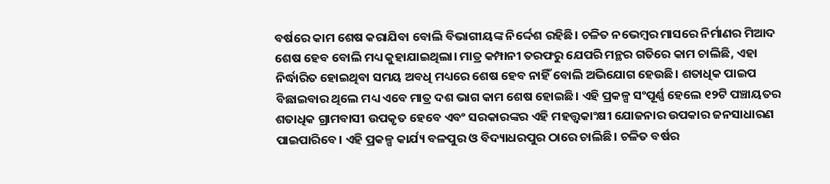ବର୍ଷରେ କାମ ଶେଷ କରାଯିବା ବୋଲି ବିଭାଗୀୟଙ୍କ ନିର୍ଦ୍ଦେଶ ରହିଛି। ଚଳିତ ନଭେମ୍ବର ମାସରେ ନିର୍ମାଣର ମିଆଦ ଶେଷ ହେବ ବୋଲି ମଧ୍ୟ କୁହାଯାଇଥିଲା। ମାତ୍ର କମ୍ପାନୀ ତରଫରୁ ଯେପରି ମନ୍ଥର ଗତିରେ କାମ ଚାଲିଛି, ଏହା ନିର୍ଦ୍ଧାରିତ ହୋଇଥିବା ସମୟ ଅବଧି ମଧ୍ୟରେ ଶେଷ ହେବ ନାହିଁ ବୋଲି ଅଭିଯୋଗ ହେଉଛି। ଶତାଧିକ ପାଇପ ବିଛାଇବାର ଥିଲେ ମଧ୍ୟ ଏବେ ମାତ୍ର ଦଶ ଭାଗ କାମ ଶେଷ ହୋଇଛି। ଏହି ପ୍ରକଳ୍ପ ସଂପୂର୍ଣ୍ଣ ହେଲେ ୧୨ଟି ପଞ୍ଚାୟତର ଶତାଧିକ ଗ୍ରାମବାସୀ ଉପକୃତ ହେବେ ଏବଂ ସରକାରଙ୍କର ଏହି ମହତ୍ତ୍ୱକାଂକ୍ଷୀ ଯୋଜନାର ଉପକାର ଜନସାଧାରଣ ପାଇପାରିବେ। ଏହି ପ୍ରକଳ୍ପ କାର୍ଯ୍ୟ ବଳପୁର ଓ ବିଦ୍ୟାଧରପୁର ଠାରେ ଚାଲିଛି। ଚଳିତ ବର୍ଷର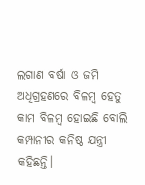ଲଗାଣ ବର୍ଷା ଓ ଜମି ଅଧିଗ୍ରହଣରେ ବିଳମ୍ବ ହେତୁ କାମ ବିଳମ୍ବ ହୋଇଛି ବୋଲି କମ୍ପାନୀର କନିଷ୍ଠ ଯନ୍ତ୍ରୀ କହିଛନ୍ତି।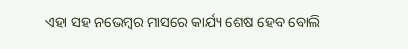ଏହା ସହ ନଭେମ୍ବର ମାସରେ କାର୍ଯ୍ୟ ଶେଷ ହେବ ବୋଲି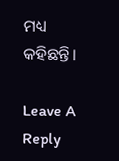ମଧ୍ୟ କହିଛନ୍ତି।

Leave A Reply